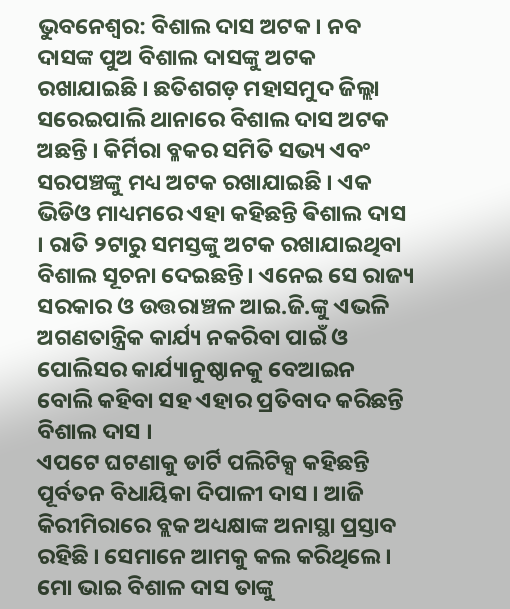ଭୁବନେଶ୍ୱର: ବିଶାଲ ଦାସ ଅଟକ । ନବ ଦାସଙ୍କ ପୁଅ ବିଶାଲ ଦାସଙ୍କୁ ଅଟକ ରଖାଯାଇଛି । ଛତିଶଗଡ଼ ମହାସମୁଦ ଜିଲ୍ଲା ସରେଇପାଲି ଥାନାରେ ବିଶାଲ ଦାସ ଅଟକ ଅଛନ୍ତି । କିର୍ମିରା ବ୍ଳକର ସମିତି ସଭ୍ୟ ଏବଂ ସରପଞ୍ଚଙ୍କୁ ମଧ୍ୟ ଅଟକ ରଖାଯାଇଛି । ଏକ ଭିଡିଓ ମାଧ୍ୟମରେ ଏହା କହିଛନ୍ତି ଵିଶାଲ ଦାସ । ରାତି ୨ଟାରୁ ସମସ୍ତଙ୍କୁ ଅଟକ ରଖାଯାଇଥିବା ବିଶାଲ ସୂଚନା ଦେଇଛନ୍ତି। ଏନେଇ ସେ ରାଜ୍ୟ ସରକାର ଓ ଉତ୍ତରାଞ୍ଚଳ ଆଇ.ଜି.ଙ୍କୁ ଏଭଳି ଅଗଣତାନ୍ତ୍ରିକ କାର୍ଯ୍ୟ ନକରିବା ପାଇଁ ଓ ପୋଲିସର କାର୍ଯ୍ୟାନୁଷ୍ଠାନକୁ ବେଆଇନ ବୋଲି କହିବା ସହ ଏହାର ପ୍ରତିବାଦ କରିଛନ୍ତି ବିଶାଲ ଦାସ ।
ଏପଟେ ଘଟଣାକୁ ଡାର୍ଟି ପଲିଟିକ୍ସ କହିଛନ୍ତି ପୂର୍ବତନ ବିଧାୟିକା ଦିପାଳୀ ଦାସ । ଆଜି କିରୀମିରାରେ ବ୍ଲକ ଅଧ୍ୟକ୍ଷାଙ୍କ ଅନାସ୍ଥା ପ୍ରସ୍ତାବ ରହିଛି । ସେମାନେ ଆମକୁ କଲ କରିଥିଲେ । ମୋ ଭାଇ ବିଶାଳ ଦାସ ତାଙ୍କୁ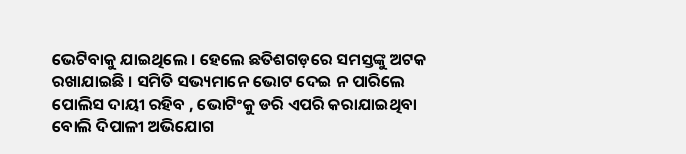ଭେଟିବାକୁ ଯାଇଥିଲେ । ହେଲେ ଛତିଶଗଡ଼ରେ ସମସ୍ତଙ୍କୁ ଅଟକ ରଖାଯାଇଛି । ସମିତି ସଭ୍ୟମାନେ ଭୋଟ ଦେଇ ନ ପାରିଲେ ପୋଲିସ ଦାୟୀ ରହିବ , ଭୋଟିଂକୁ ଡରି ଏପରି କରାଯାଇଥିବା ବୋଲି ଦିପାଳୀ ଅଭିଯୋଗ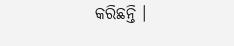କରିଛନ୍ତି ।